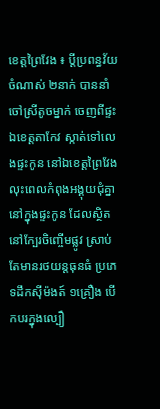ខេត្តព្រៃវែង ៖ ប្តីប្រពន្ធវ័យចំណាស់ ២នាក់ បាននាំចៅស្រីតូចម្នាក់ ចេញពីផ្ទះ ឯខេត្តតាកែវ ស្កាត់ទៅលេងផ្ទះកូន នៅឯខេត្តព្រៃវែង លុះពេលកំពុងអង្គុយជុំគ្នានៅក្នុងផ្ទះកូន ដែលស្ថិតនៅក្បែរចិញ្ចើមផ្លូវ ស្រាប់តែមានរថយន្តធុនធំ ប្រភេទដឹកស៊ីម៉ងត៍ ១គ្រឿង បើកបរក្នុងល្បឿ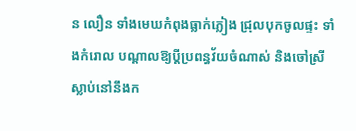ន លឿន ទាំងមេឃកំពុងធ្លាក់ភ្លៀង ជ្រុលបុកចូលផ្ទះ ទាំងកំរោល បណ្តាលឱ្យប្តីប្រពន្ធវ័យចំណាស់ និងចៅស្រី ស្លាប់នៅនឹងក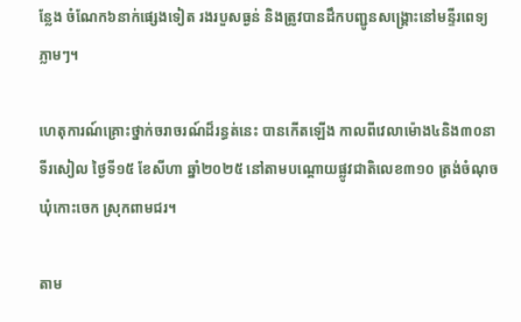ន្លែង ចំណែក៦នាក់ផ្សេងទៀត រងរបួសធ្ងន់ និងត្រូវបានដឹកបញ្ជូនសង្គ្រោះនៅមន្ទីរពេទ្យភ្លាមៗ។

ហេតុការណ៍គ្រោះថ្នាក់ចរាចរណ៍ដ៏រន្ធត់នេះ បានកើតឡើង កាលពីវេលាម៉ោង៤និង៣០នាទីរសៀល ថ្ងៃទី១៥ ខែសីហា ឆ្នាំ២០២៥ នៅតាមបណ្តោយផ្លូវជាតិលេខ៣១០ ត្រង់ចំណុចឃុំកោះចេក ស្រុកពាមជរ។

តាម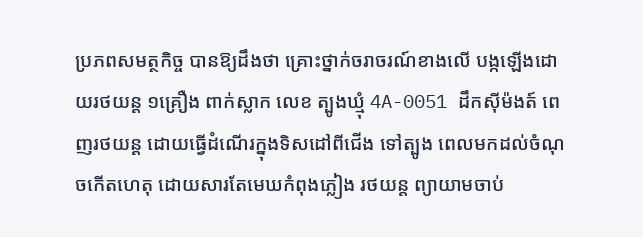ប្រភពសមត្ថកិច្ច បានឱ្យដឹងថា គ្រោះថ្នាក់ចរាចរណ៍ខាងលើ បង្កឡើងដោយរថយន្ត ១គ្រឿង ពាក់ស្លាក លេខ ត្បូងឃ្មុំ 4A-0051 ដឹកស៊ីម៉ងត៍ ពេញរថយន្ត ដោយធ្វើដំណើរក្នុងទិសដៅពីជើង ទៅត្បូង ពេលមកដល់ចំណុចកើតហេតុ ដោយសារតែមេឃកំពុងភ្លៀង រថយន្ត ព្យាយាមចាប់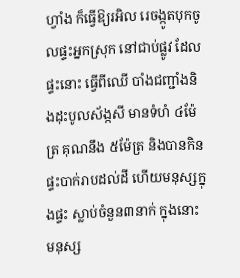ហ្វាំង ក៏ធ្វើឱ្យរអិល រេចង្កូតបុកចូលផ្ទះអ្នកស្រុក នៅជាប់ផ្លូវ ដែលផ្ទះនោះ ធ្វើពីឈើ បាំងជញ្ជាំងនិងដុះបូលស័ង្កសី មានទំហំ ៤ម៉ែត្រ គុណនឹង ៥ម៉ែត្រ និងបានកិនផ្ទះបាក់រាបដល់ដី ហើយមនុស្សក្នុងផ្ទះ ស្លាប់ចំនួន៣នាក់ ក្នុងនោះមនុស្ស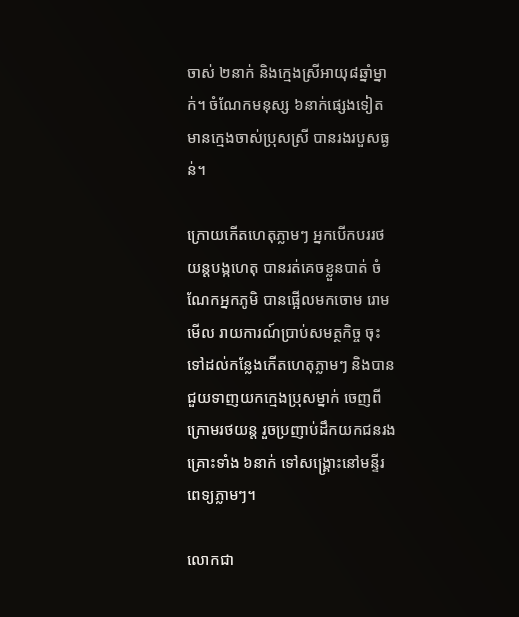ចាស់ ២នាក់ និងក្មេងស្រីអាយុ៨ឆ្នាំម្នាក់។ ចំណែកមនុស្ស ៦នាក់ផ្សេងទៀត មានក្មេងចាស់ប្រុសស្រី បានរងរបួសធ្ងន់។

ក្រោយកើតហេតុភ្លាមៗ អ្នកបើកបររថយន្តបង្កហេតុ បានរត់គេចខ្លួនបាត់ ចំណែកអ្នកភូមិ បានផ្អើលមកចោម រោមមើល រាយការណ៍ប្រាប់សមត្ថកិច្ច ចុះទៅដល់កន្លែងកើតហេតុភ្លាមៗ និងបានជួយទាញយកក្មេងប្រុសម្នាក់ ចេញពីក្រោមរថយន្ត រួចប្រញាប់ដឹកយកជនរងគ្រោះទាំង ៦នាក់ ទៅសង្គ្រោះនៅមន្ទីរពេទ្យភ្លាមៗ។

លោកជា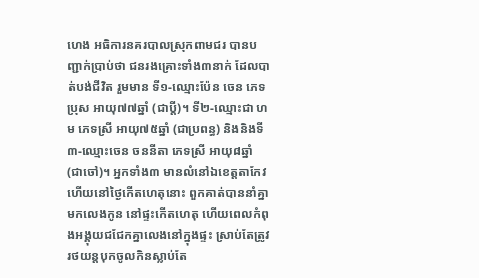ហេង អធិការនគរបាលស្រុកពាមជរ បានបញ្ជាក់ប្រាប់ថា ជនរងគ្រោះទាំង៣នាក់ ដែលបាត់បង់ជីវិត រួមមាន ទី១-ឈ្មោះប៉ែន ចេន ភេទប្រុស អាយុ៧៧ឆ្នាំ (ជាប្តី)។ ទី២-ឈ្មោះជា ហម ភេទស្រី អាយុ៧៥ឆ្នាំ (ជាប្រពន្ធ) និងនិងទី៣-ឈ្មោះចេន ចននីតា ភេទស្រី អាយុ៨ឆ្នាំ (ជាចៅ)។ អ្នកទាំង៣ មានលំនៅឯខេត្តតាកែវ ហើយនៅថ្ងៃកើតហេតុនោះ ពួកគាត់បាននាំគ្នាមកលេងកូន នៅផ្ទះកើតហេតុ ហើយពេលកំពុងអង្គុយជជែកគ្នាលេងនៅក្នុងផ្ទះ ស្រាប់តែត្រូវរថយន្តបុកចូលកិនស្លាប់តែ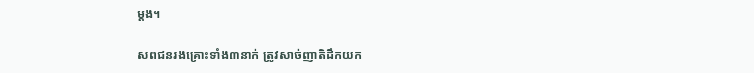ម្តង។

សពជនរងគ្រោះទាំង៣នាក់ ត្រូវសាច់ញាតិដឹកយក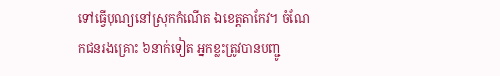ទៅធ្វើបុណ្យនៅស្រុកកំណើត ឯខេត្តតាកែវ។ ចំណែកជនរងគ្រោះ ៦នាក់ទៀត អ្នកខ្លះត្រូវបានបញ្ជូ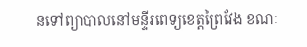នទៅព្យាបាលនៅមន្ទីរពេទ្យខេត្តព្រៃវែង ខណៈ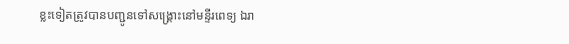ខ្លះទៀតត្រូវបានបញ្ជូនទៅសង្គ្រោះនៅមន្ទីរពេទ្យ ឯរា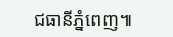ជធានីភ្នំពេញ៕